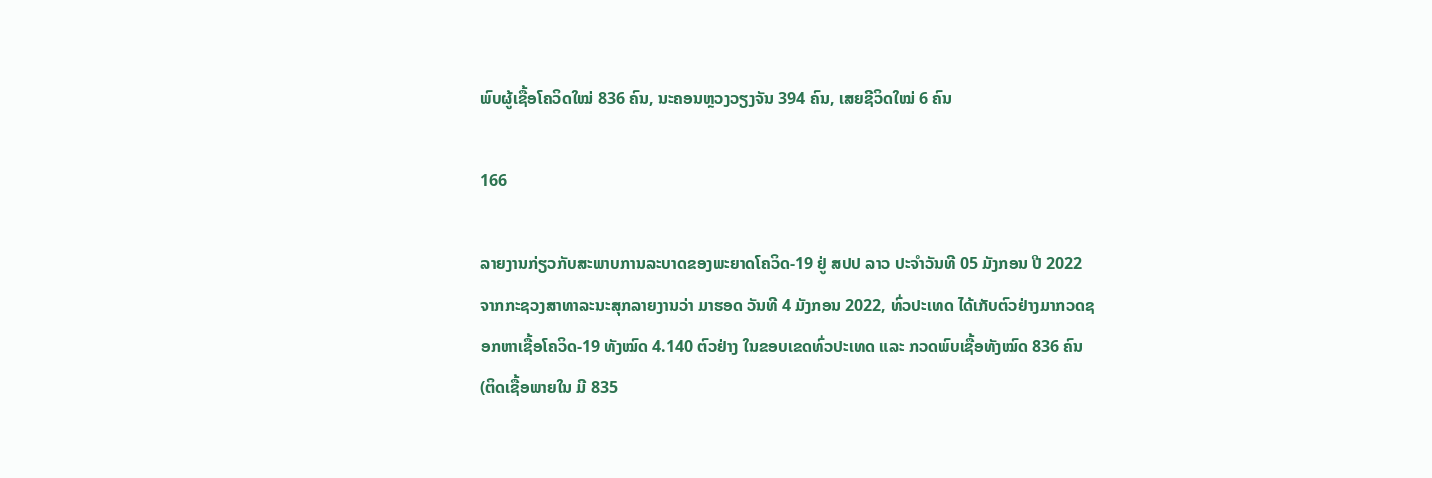ພົບຜູ້ເຊື້ອໂຄວິດໃໝ່ 836 ຄົນ, ນະຄອນຫຼວງວຽງຈັນ 394 ຄົນ, ເສຍຊີວິດໃໝ່ 6 ຄົນ

166

ລາຍງານກ່ຽວກັບສະພາບການລະບາດຂອງພະຍາດໂຄວິດ-19 ຢູ່ ສປປ ລາວ ປະຈໍາວັນທີ 05 ມັງກອນ ປີ 2022 ຈາກກະຊວງສາທາລະນະສຸກລາຍງານວ່າ ມາຮອດ ວັນທີ 4 ມັງກອນ 2022, ທົ່ວປະເທດ ໄດ້ເກັບຕົວຢ່າງມາກວດຊອກຫາເຊື້ອໂຄວິດ-19 ທັງໝົດ 4.140 ຕົວຢ່າງ ໃນຂອບເຂດທົ່ວປະເທດ ແລະ ກວດພົບເຊື້ອທັງໝົດ 836 ຄົນ (ຕິດເຊື້ອພາຍໃນ ມີ 835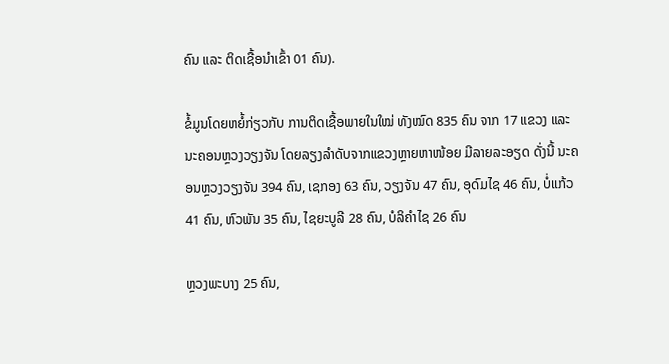ຄົນ ແລະ ຕິດເຊື້ອນໍາເຂົ້າ 01 ຄົນ).

ຂໍ້ມູນໂດຍຫຍໍ້ກ່ຽວກັບ ການຕິດເຊື້ອພາຍໃນໃໝ່ ທັງໝົດ 835 ຄົນ ຈາກ 17 ແຂວງ ແລະ ນະຄອນຫຼວງວຽງຈັນ ໂດຍລຽງລຳດັບຈາກແຂວງຫຼາຍຫາໜ້ອຍ ມີລາຍລະອຽດ ດັ່ງນີ້ ນະຄອນຫຼວງວຽງຈັນ 394 ຄົນ, ເຊກອງ 63 ຄົນ, ວຽງຈັນ 47 ຄົນ, ອຸດົມໄຊ 46 ຄົນ, ບໍ່ແກ້ວ 41 ຄົນ, ຫົວພັນ 35 ຄົນ, ໄຊຍະບູລີ 28 ຄົນ, ບໍລິຄຳໄຊ 26 ຄົນ

ຫຼວງພະບາງ 25 ຄົນ,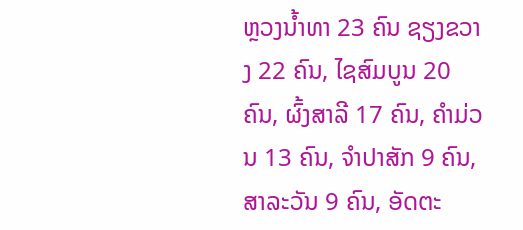ຫຼວງນ້ຳທາ 23 ຄົນ ຊຽງຂວາງ 22 ຄົນ, ໄຊສົມບູນ 20 ຄົນ, ຜົ້ງສາລີ 17 ຄົນ, ຄຳມ່ວນ 13 ຄົນ, ຈຳປາສັກ 9 ຄົນ, ສາລະວັນ 9 ຄົນ, ອັດຕະ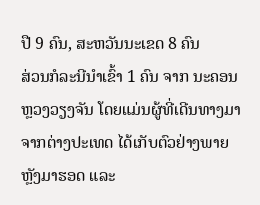ປື 9 ຄົນ, ສະຫວັນນະເຂດ 8 ຄົນ
ສ່ວນກໍລະນີນຳເຂົ້າ 1 ຄົນ ຈາກ ນະຄອນຫຼວງວຽງຈັນ ໂດຍແມ່ນຜູ້ທີ່ເດີນທາງມາຈາກຕ່າງປະເທດ ໄດ້ເກັບຕົວຢ່າງພາຍຫຼັງມາຮອດ ແລະ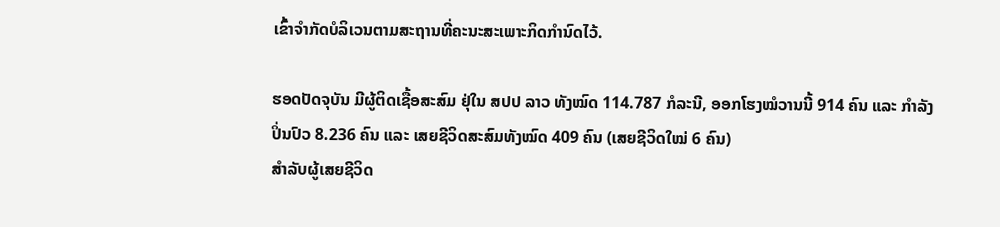ເຂົ້າຈຳກັດບໍລິເວນຕາມສະຖານທີ່ຄະນະສະເພາະກິດກຳນົດໄວ້.

ຮອດປັດຈຸບັນ ມີຜູ້ຕິດເຊື້ອສະສົມ ຢຸ່ໃນ ສປປ ລາວ ທັງໝົດ 114.787 ກໍລະນີ, ອອກໂຮງໝໍວານນີ້ 914 ຄົນ ແລະ ກຳລັງປິ່ນປົວ 8.236 ຄົນ ແລະ ເສຍຊີວິດສະສົມທັງໝົດ 409 ຄົນ (ເສຍຊີວິດໃໝ່ 6 ຄົນ)
ສຳລັບຜູ້ເສຍຊີວິດ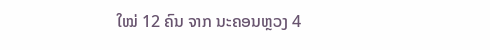ໃໝ່ 12 ຄົນ ຈາກ ນະຄອນຫຼວງ 4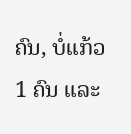ຄົນ, ບໍ່ແກ້ວ 1 ຄົນ ແລະ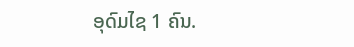ອຸດົມໄຊ 1 ຄົນ.